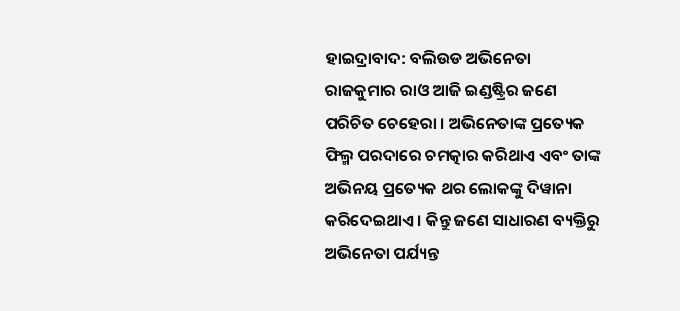ହାଇଦ୍ରାବାଦ: ବଲିଉଡ ଅଭିନେତା ରାଜକୁମାର ରାଓ ଆଜି ଇଣ୍ଡଷ୍ଟ୍ରିର ଜଣେ ପରିଚିତ ଚେହେରା । ଅଭିନେତାଙ୍କ ପ୍ରତ୍ୟେକ ଫିଲ୍ମ ପରଦାରେ ଚମତ୍କାର କରିଥାଏ ଏବଂ ତାଙ୍କ ଅଭିନୟ ପ୍ରତ୍ୟେକ ଥର ଲୋକଙ୍କୁ ଦିୱାନା କରିଦେଇଥାଏ । କିନ୍ତୁ ଜଣେ ସାଧାରଣ ବ୍ୟକ୍ତିରୁ ଅଭିନେତା ପର୍ଯ୍ୟନ୍ତ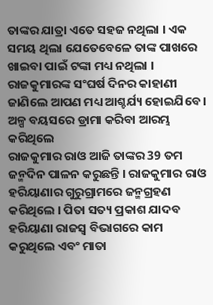ତାଙ୍କର ଯାତ୍ରା ଏତେ ସହଜ ନଥିଲା । ଏକ ସମୟ ଥିଲା ଯେତେବେଳେ ତାଙ୍କ ପାଖରେ ଖାଇବା ପାଇଁ ଟଙ୍କା ମଧ୍ୟ ନଥିଲା । ରାଜକୁମାରଙ୍କ ସଂଘର୍ଷ ଦିନର କାହାଣୀ ଜାଣିଲେ ଆପଣ ମଧ୍ୟ ଆଶ୍ଚର୍ଯ୍ୟ ହୋଇଯିବେ ।
ଅଳ୍ପ ବୟସରେ ଡ୍ରାମା କରିବା ଆରମ୍ଭ କରିଥିଲେ
ରାଜକୁମାର ରାଓ ଆଜି ତାଙ୍କର 39 ତମ ଜନ୍ମଦିନ ପାଳନ କରୁଛନ୍ତି । ରାଜକୁମାର ରାଓ ହରିୟାଣାର ଗୁରୁଗ୍ରାମରେ ଜନ୍ମଗ୍ରହଣ କରିଥିଲେ । ପିତା ସତ୍ୟ ପ୍ରକାଶ ଯାଦବ ହରିୟାଣା ରାଜସ୍ୱ ବିଭାଗରେ କାମ କରୁଥିଲେ ଏବଂ ମାତା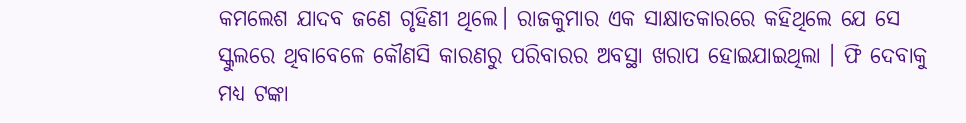କମଲେଶ ଯାଦବ ଜଣେ ଗୃହିଣୀ ଥିଲେ। ରାଜକୁମାର ଏକ ସାକ୍ଷାତକାରରେ କହିଥିଲେ ଯେ ସେ ସ୍କୁଲରେ ଥିବାବେଳେ କୌଣସି କାରଣରୁ ପରିବାରର ଅବସ୍ଥା ଖରାପ ହୋଇଯାଇଥିଲା । ଫି ଦେବାକୁ ମଧ୍ୟ ଟଙ୍କା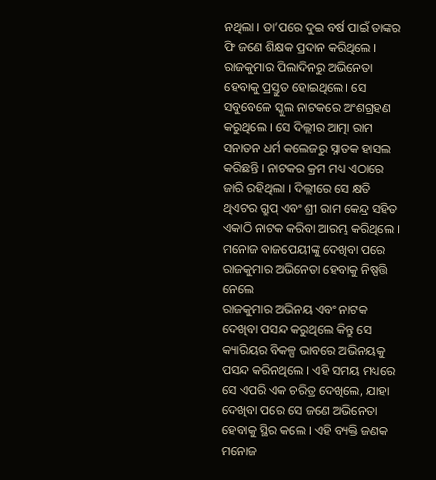ନଥିଲା । ତା’ପରେ ଦୁଇ ବର୍ଷ ପାଇଁ ତାଙ୍କର ଫି ଜଣେ ଶିକ୍ଷକ ପ୍ରଦାନ କରିଥିଲେ ।
ରାଜକୁମାର ପିଲାଦିନରୁ ଅଭିନେତା ହେବାକୁ ପ୍ରସ୍ତୁତ ହୋଇଥିଲେ। ସେ ସବୁବେଳେ ସ୍କୁଲ ନାଟକରେ ଅଂଶଗ୍ରହଣ କରୁଥିଲେ । ସେ ଦିଲ୍ଲୀର ଆତ୍ମା ରାମ ସନାତନ ଧର୍ମ କଲେଜରୁ ସ୍ନାତକ ହାସଲ କରିଛନ୍ତି । ନାଟକର କ୍ରମ ମଧ୍ୟ ଏଠାରେ ଜାରି ରହିଥିଲା । ଦିଲ୍ଲୀରେ ସେ କ୍ଷତି ଥିଏଟର ଗ୍ରୁପ୍ ଏବଂ ଶ୍ରୀ ରାମ କେନ୍ଦ୍ର ସହିତ ଏକାଠି ନାଟକ କରିବା ଆରମ୍ଭ କରିଥିଲେ ।
ମନୋଜ ବାଜପେୟୀଙ୍କୁ ଦେଖିବା ପରେ ରାଜକୁମାର ଅଭିନେତା ହେବାକୁ ନିଷ୍ପତ୍ତି ନେଲେ
ରାଜକୁମାର ଅଭିନୟ ଏବଂ ନାଟକ ଦେଖିବା ପସନ୍ଦ କରୁଥିଲେ କିନ୍ତୁ ସେ କ୍ୟାରିୟର ବିକଳ୍ପ ଭାବରେ ଅଭିନୟକୁ ପସନ୍ଦ କରିନଥିଲେ । ଏହି ସମୟ ମଧ୍ୟରେ ସେ ଏପରି ଏକ ଚରିତ୍ର ଦେଖିଲେ, ଯାହା ଦେଖିବା ପରେ ସେ ଜଣେ ଅଭିନେତା ହେବାକୁ ସ୍ଥିର କଲେ । ଏହି ବ୍ୟକ୍ତି ଜଣକ ମନୋଜ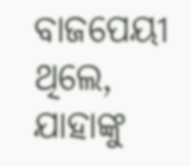ବାଜପେୟୀ ଥିଲେ, ଯାହାଙ୍କୁ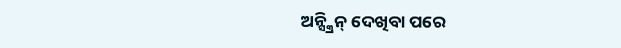ଅନ୍ସ୍କ୍ରିନ୍ ଦେଖିବା ପରେ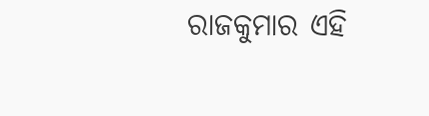ରାଜକୁମାର ଏହି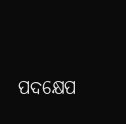ପଦକ୍ଷେପ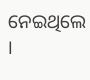ନେଇଥିଲେ ।